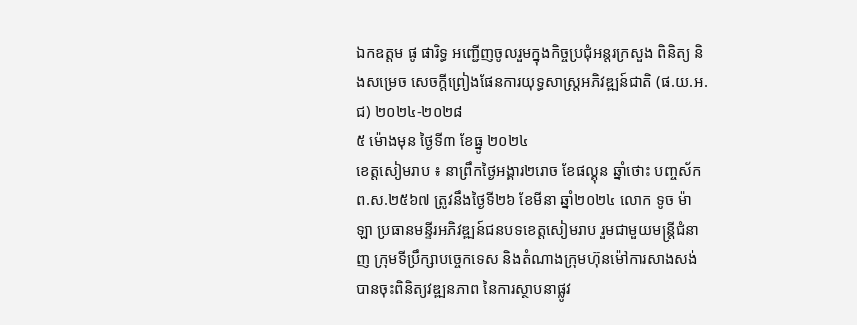ឯកឧត្តម ផូ ផារិទ្ធ អញ្ជើញចូលរួមក្នុងកិច្ចប្រជុំអន្តរក្រសួង ពិនិត្យ និងសម្រេច សេចក្តីព្រៀងផែនការយុទ្ធសាស្រ្តអភិវឌ្ឍន៍ជាតិ (ផ.យ.អ.ជ) ២០២៤-២០២៨
៥ ម៉ោងមុន ថ្ងៃទី៣ ខែធ្នូ ២០២៤
ខេត្តសៀមរាប ៖ នាព្រឹកថ្ងៃអង្គារ២រោច ខែផល្គុន ឆ្នាំថោះ បញ្ចស័ក ព.ស.២៥៦៧ ត្រូវនឹងថ្ងៃទី២៦ ខែមីនា ឆ្នាំ២០២៤ លោក ទូច ម៉ាឡា ប្រធានមន្ទីរអភិវឌ្ឍន៍ជនបទខេត្តសៀមរាប រួមជាមួយមន្ត្រីជំនាញ ក្រុមទីប្រឹក្សាបច្ចេកទេស និងតំណាងក្រុមហ៊ុនម៉ៅការសាងសង់ បានចុះពិនិត្យវឌ្ឍនភាព នៃការស្ថាបនាផ្លូវ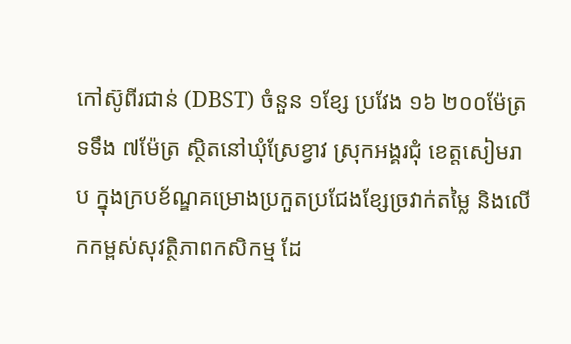កៅស៊ូពីរជាន់ (DBST) ចំនួន ១ខ្សែ ប្រវែង ១៦ ២០០ម៉ែត្រ ទទឹង ៧ម៉ែត្រ ស្ថិតនៅឃុំស្រែខ្វាវ ស្រុកអង្គរជុំ ខេត្តសៀមរាប ក្នុងក្របខ័ណ្ឌគម្រោងប្រកួតប្រជែងខ្សែច្រវាក់តម្លៃ និងលើកកម្ពស់សុវត្ថិភាពកសិកម្ម ដែ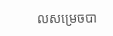លសម្រេចបា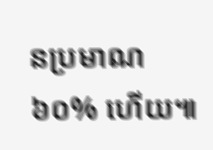នប្រមាណ ៦០% ហើយ៕